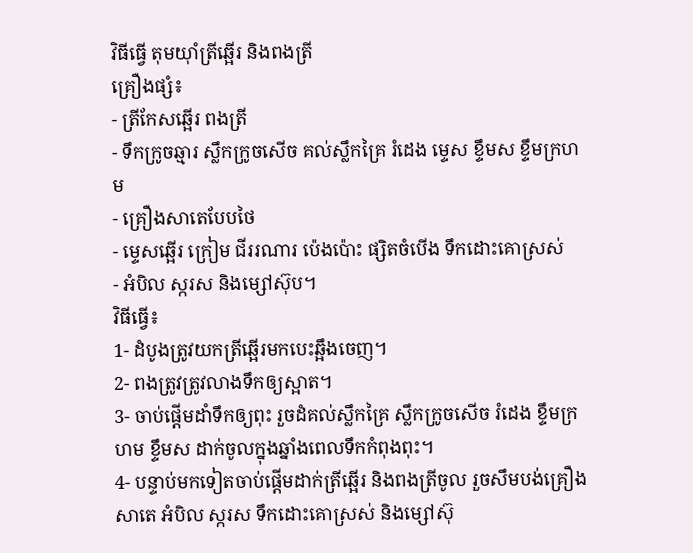វិធីធ្វើ តុមយ៉ាំត្រីឆ្អើរ និងពងត្រី
គ្រឿងផ្សំ៖
- ត្រីកែសឆ្អើរ ពងត្រី
- ទឹកក្រូចឆ្មារ ស្លឹកក្រូចសើច គល់ស្លឹកគ្រៃ រំដេង ម្ទេស ខ្ទឹមស ខ្ទឹមក្រហម
- គ្រឿងសាតេបែបថៃ
- ម្ទេសឆ្អើរ ក្រៀម ជីររណារ ប៉េងប៉ោះ ផ្សិតចំបើង ទឹកដោះគោស្រស់
- អំបិល ស្ករស និងម្សៅស៊ុប។
វិធីធ្វើ៖
1- ដំបូងត្រូវយកត្រីឆ្អើរមកបេះឆ្អឹងចេញ។
2- ពងត្រូវត្រូវលាងទឹកឲ្យស្អាត។
3- ចាប់ផ្ដើមដាំទឹកឲ្យពុះ រួចដំគល់ស្លឹកគ្រៃ ស្លឹកក្រូចសើច រំដេង ខ្ទឹមក្រហម ខ្ទឹមស ដាក់ចូលក្នុងឆ្នាំងពេលទឹកកំពុងពុះ។
4- បន្ទាប់មកទៀតចាប់ផ្ដើមដាក់ត្រីឆ្អើរ និងពងត្រីចូល រួចសឹមបង់គ្រឿងសាតេ អំបិល ស្ករស ទឹកដោះគោស្រស់ និងម្សៅស៊ុ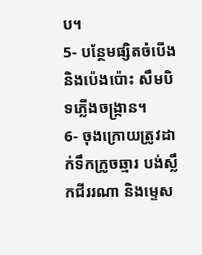ប។
5- បន្ថែមផ្សិតចំបើង និងប៉េងប៉ោះ សឹមបិទភ្លើងចង្ក្រាន។
6- ចុងក្រោយត្រូវដាក់ទឹកក្រូចឆ្មារ បង់ស្លឹកជីររណា និងម្ទេស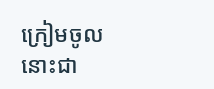ក្រៀមចូល នោះជា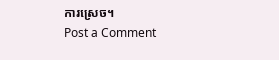ការស្រេច។
Post a Comment